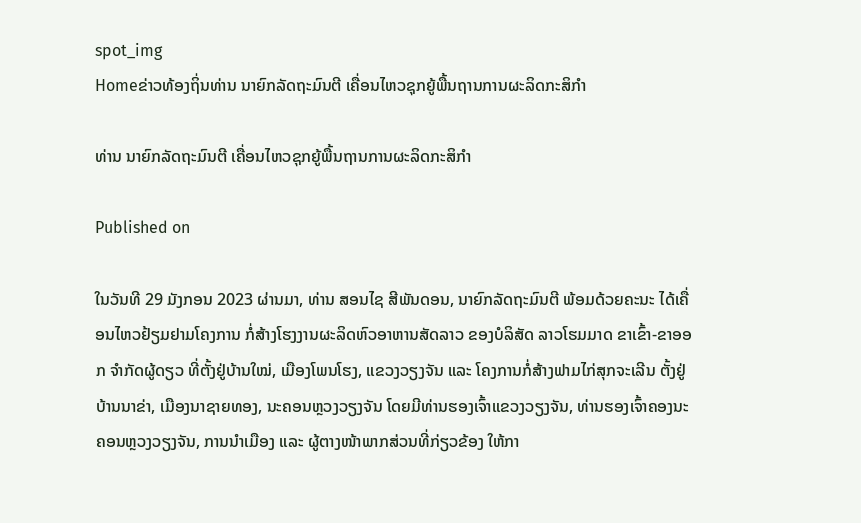spot_img
Homeຂ່າວທ້ອງຖິ່ນທ່ານ ນາຍົກລັດຖະມົນຕີ ເຄື່ອນໄຫວຊຸກຍູ້ພື້ນຖານການຜະລິດກະສິກຳ

ທ່ານ ນາຍົກລັດຖະມົນຕີ ເຄື່ອນໄຫວຊຸກຍູ້ພື້ນຖານການຜະລິດກະສິກຳ

Published on

ໃນວັນທີ 29 ມັງກອນ 2023 ຜ່ານມາ, ທ່ານ ສອນໄຊ ສີພັນດອນ, ນາຍົກລັດຖະມົນຕີ ພ້ອມດ້ວຍຄະນະ ໄດ້ເຄື່ອນໄຫວຢ້ຽມຢາມໂຄງການ ກໍ່ສ້າງໂຮງງານຜະລິດຫົວອາຫານສັດລາວ ຂອງບໍລິສັດ ລາວໂຮມມາດ ຂາເຂົ້າ-ຂາອອກ ຈຳກັດຜູ້ດຽວ ທີ່ຕັ້ງຢູ່ບ້ານໃໝ່, ເມືອງໂພນໂຮງ, ແຂວງວຽງຈັນ ແລະ ໂຄງການກໍ່ສ້າງຟາມໄກ່ສຸກຈະເລີນ ຕັ້ງຢູ່ບ້ານນາຂ່າ, ເມືອງນາຊາຍທອງ, ນະຄອນຫຼວງວຽງຈັນ ໂດຍມີທ່ານຮອງເຈົ້າແຂວງວຽງຈັນ, ທ່ານຮອງເຈົ້າຄອງນະຄອນຫຼວງວຽງຈັນ, ການນຳເມືອງ ແລະ ຜູ້ຕາງໜ້າພາກສ່ວນທີ່ກ່ຽວຂ້ອງ ໃຫ້ກາ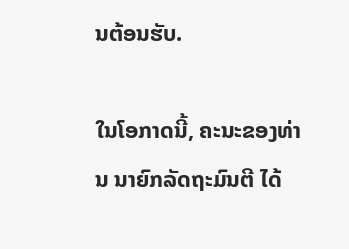ນຕ້ອນຮັບ.

ໃນໂອກາດນີ້, ຄະນະຂອງທ່ານ ນາຍົກລັດຖະມົນຕີ ໄດ້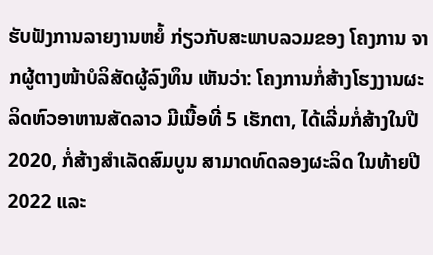ຮັບຟັງການລາຍງານຫຍໍ້ ກ່ຽວກັບສະພາບລວມຂອງ ໂຄງການ ຈາກຜູ້ຕາງໜ້າບໍລິສັດຜູ້ລົງທຶນ ເຫັນວ່າ: ໂຄງການກໍ່ສ້າງໂຮງງານຜະລິດຫົວອາຫານສັດລາວ ມີເນື້ອທີ່ 5 ເຮັກຕາ, ໄດ້ເລີ່ມກໍ່ສ້າງໃນປີ 2020, ກໍ່ສ້າງສຳເລັດສົມບູນ ສາມາດທົດລອງຜະລິດ ໃນທ້າຍປີ 2022 ແລະ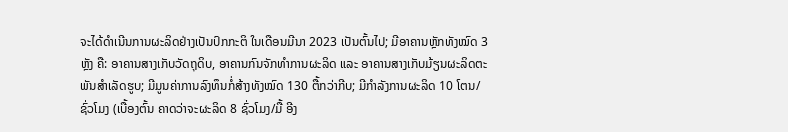ຈະໄດ້ດໍາເນີນການຜະລິດຢ່າງເປັນປົກກະຕິ ໃນເດືອນມີນາ 2023 ເປັນຕົ້ນໄປ; ມີອາຄານຫຼັກທັງໝົດ 3 ຫຼັງ ຄື: ອາຄານສາງເກັບວັດຖຸດິບ, ອາຄານກົນຈັກທຳການຜະລິດ ແລະ ອາຄານສາງເກັບມ້ຽນຜະລິດຕະພັນສຳເລັດຮູບ; ມີມູນຄ່າການລົງທຶນກໍ່ສ້າງທັງໝົດ 130 ຕື້ກວ່າກີບ; ມີກໍາລັງການຜະລິດ 10 ໂຕນ/ຊົ່ວໂມງ (ເບື້ອງຕົ້ນ ຄາດວ່າຈະຜະລິດ 8 ຊົ່ວໂມງ/ມື້ ອີງ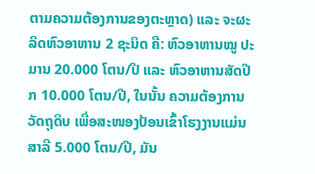ຕາມຄວາມຕ້ອງການຂອງຕະຫຼາດ) ແລະ ຈະຜະລິດຫົວອາຫານ 2 ຊະນິດ ຄື: ຫົວອາຫານໝູ ປະມານ 20.000 ໂຕນ/ປີ ແລະ ຫົວອາຫານສັດປີກ 10.000 ໂຕນ/ປີ, ໃນນັ້ນ ຄວາມຕ້ອງການວັດຖຸດິບ ເພື່ອສະໜອງປ້ອນເຂົ້າໂຮງງານແມ່ນ ສາລີ 5.000 ໂຕນ/ປີ, ມັນ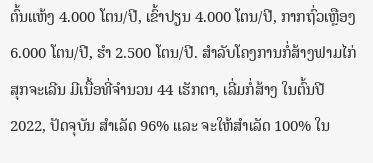ຕົ້ນແຫ້ງ 4.000 ໂຕນ/ປີ, ເຂົ້າປຽນ 4.000 ໂຕນ/ປີ, ກາກຖົ່ວເຫຼືອງ 6.000 ໂຕນ/ປີ, ຮໍາ 2.500 ໂຕນ/ປີ. ສໍາລັບໂຄງການກໍ່ສ້າງຟາມໄກ່ສຸກຈະເລີນ ມີເນື້ອທີ່ຈໍານວນ 44 ເຮັກຕາ, ເລີ່ມກໍ່ສ້າງ ໃນຕົ້ນປີ 2022, ປັດຈຸບັນ ສຳເລັດ 96% ແລະ ຈະໃຫ້ສຳເລັດ 100% ໃນ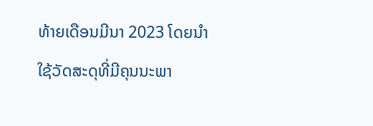ທ້າຍເດືອນມີນາ 2023 ໂດຍນໍາໃຊ້ວັດສະດຸທີ່ມີຄຸນນະພາ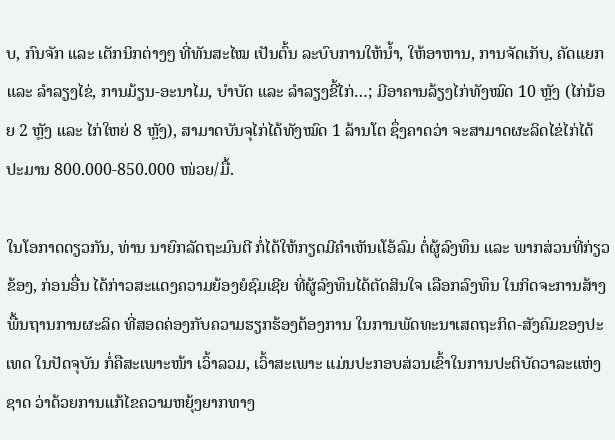ບ, ກົນຈັກ ແລະ ເຕັກນິກຕ່າງໆ ທີ່ທັນສະໄໝ ເປັນຕົ້ນ ລະບົບການໃຫ້ນໍ້າ, ໃຫ້ອາຫານ, ການຈັດເກັບ, ຄັດແຍກ ແລະ ລຳລຽງໄຂ່, ການມ້ຽນ-ອະນາໄມ, ບຳບັດ ແລະ ລຳລຽງຂີ້ໄກ່…; ມີອາຄານລ້ຽງໄກ່ທັງໝົດ 10 ຫຼັງ (ໄກ່ນ້ອຍ 2 ຫຼັງ ແລະ ໄກ່ໃຫຍ່ 8 ຫຼັງ), ສາມາດບັນຈຸໄກ່ໄດ້ທັງໝົດ 1 ລ້ານໂຕ ຊຶ່ງຄາດວ່າ ຈະສາມາດຜະລິດໄຂ່ໄກ່ໄດ້ປະມານ 800.000-850.000 ໜ່ວຍ/ມື້.

ໃນໂອກາດດຽວກັນ, ທ່ານ ນາຍົກລັດຖະມົນຕີ ກໍ່ໄດ້ໃຫ້ກຽດມີຄຳເຫັນເໂອ້ລົມ ຕໍ່ຜູ້ລົງທຶນ ແລະ ພາກສ່ວນທີ່ກ່ຽວຂ້ອງ, ກ່ອນອື່ນ ໄດ້ກ່າວສະແດງຄວາມຍ້ອງຍໍຊົມເຊີຍ ທີ່ຜູ້ລົງທຶນໄດ້ຕັດສິນໃຈ ເລືອກລົງທຶນ ໃນກິດຈະການສ້າງພື້ນຖານການຜະລິດ ທີ່ສອດຄ່ອງກັບຄວາມຮຽກຮ້ອງຕ້ອງການ ໃນການພັດທະນາເສດຖະກິດ-ສັງຄົມຂອງປະເທດ ໃນປັດຈຸບັນ ກໍ່ຄືສະເພາະໜ້າ ເວົ້າລວມ, ເວົ້າສະເພາະ ແມ່ນປະກອບສ່ວນເຂົ້າໃນການປະຕິບັດວາລະແຫ່ງຊາດ ວ່າດ້ວຍການແກ້ໄຂຄວາມຫຍຸ້ງຍາກທາງ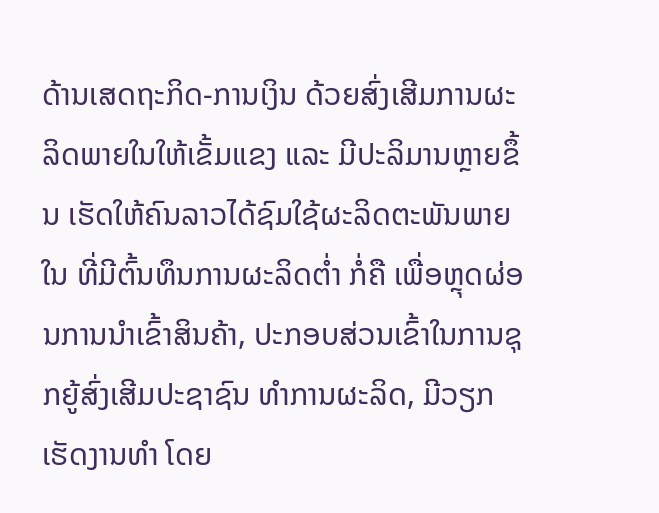ດ້ານເສດຖະກິດ-ການເງິນ ດ້ວຍສົ່ງເສີມການຜະລິດພາຍໃນໃຫ້ເຂັ້ມແຂງ ແລະ ມີປະລິມານຫຼາຍຂຶ້ນ ເຮັດໃຫ້ຄົນລາວໄດ້ຊົມໃຊ້ຜະລິດຕະພັນພາຍໃນ ທີ່ມີຕົ້ນທຶນການຜະລິດຕໍ່າ ກໍ່ຄື ເພື່ອຫຼຸດຜ່ອນການນຳເຂົ້າສິນຄ້າ, ປະກອບສ່ວນເຂົ້າໃນການຊຸກຍູ້ສົ່ງເສີມປະຊາຊົນ ທຳການຜະລິດ, ມີວຽກເຮັດງານທຳ ໂດຍ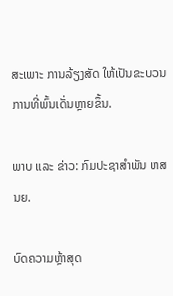ສະເພາະ ການລ້ຽງສັດ ໃຫ້ເປັນຂະບວນການທີ່ພົ້ນເດັ່ນຫຼາຍຂຶ້ນ.

ພາບ ແລະ ຂ່າວ: ກົມປະຊາສຳພັນ ຫສນຍ.

ບົດຄວາມຫຼ້າສຸດ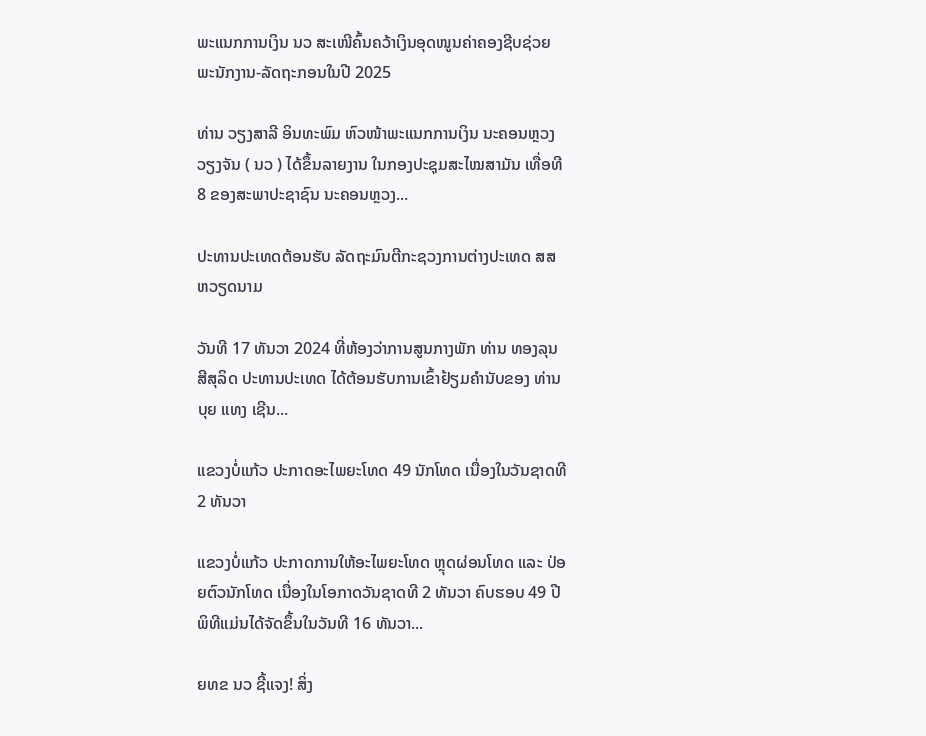ພະແນກການເງິນ ນວ ສະເໜີຄົ້ນຄວ້າເງິນອຸດໜູນຄ່າຄອງຊີບຊ່ວຍ ພະນັກງານ-ລັດຖະກອນໃນປີ 2025

ທ່ານ ວຽງສາລີ ອິນທະພົມ ຫົວໜ້າພະແນກການເງິນ ນະຄອນຫຼວງວຽງຈັນ ( ນວ ) ໄດ້ຂຶ້ນລາຍງານ ໃນກອງປະຊຸມສະໄໝສາມັນ ເທື່ອທີ 8 ຂອງສະພາປະຊາຊົນ ນະຄອນຫຼວງ...

ປະທານປະເທດຕ້ອນຮັບ ລັດຖະມົນຕີກະຊວງການຕ່າງປະເທດ ສສ ຫວຽດນາມ

ວັນທີ 17 ທັນວາ 2024 ທີ່ຫ້ອງວ່າການສູນກາງພັກ ທ່ານ ທອງລຸນ ສີສຸລິດ ປະທານປະເທດ ໄດ້ຕ້ອນຮັບການເຂົ້າຢ້ຽມຄຳນັບຂອງ ທ່ານ ບຸຍ ແທງ ເຊີນ...

ແຂວງບໍ່ແກ້ວ ປະກາດອະໄພຍະໂທດ 49 ນັກໂທດ ເນື່ອງໃນວັນຊາດທີ 2 ທັນວາ

ແຂວງບໍ່ແກ້ວ ປະກາດການໃຫ້ອະໄພຍະໂທດ ຫຼຸດຜ່ອນໂທດ ແລະ ປ່ອຍຕົວນັກໂທດ ເນື່ອງໃນໂອກາດວັນຊາດທີ 2 ທັນວາ ຄົບຮອບ 49 ປີ ພິທີແມ່ນໄດ້ຈັດຂຶ້ນໃນວັນທີ 16 ທັນວາ...

ຍທຂ ນວ ຊີ້ແຈງ! ສິ່ງ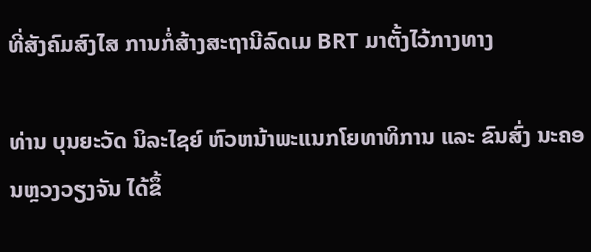ທີ່ສັງຄົມສົງໄສ ການກໍ່ສ້າງສະຖານີລົດເມ BRT ມາຕັ້ງໄວ້ກາງທາງ

ທ່ານ ບຸນຍະວັດ ນິລະໄຊຍ໌ ຫົວຫນ້າພະແນກໂຍທາທິການ ແລະ ຂົນສົ່ງ ນະຄອນຫຼວງວຽງຈັນ ໄດ້ຂຶ້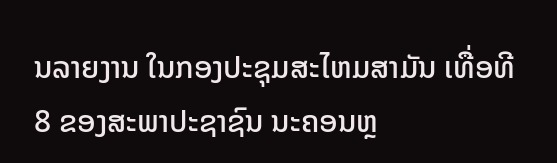ນລາຍງານ ໃນກອງປະຊຸມສະໄຫມສາມັນ ເທື່ອທີ 8 ຂອງສະພາປະຊາຊົນ ນະຄອນຫຼ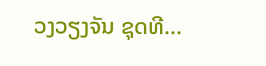ວງວຽງຈັນ ຊຸດທີ...